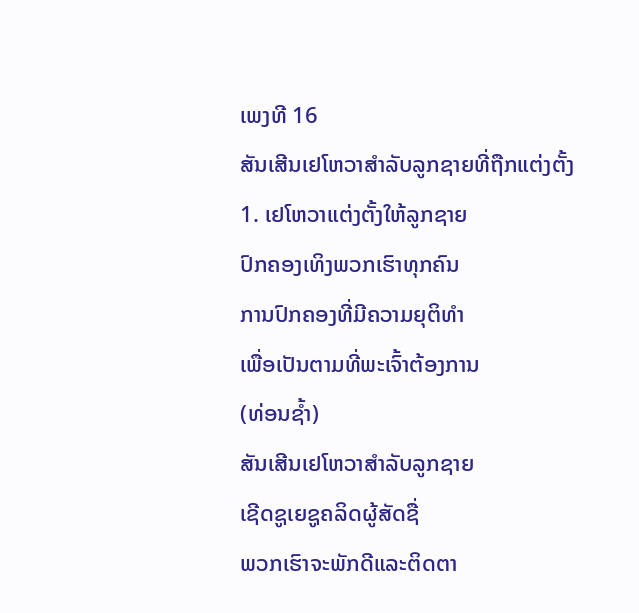ເພງທີ 16
ສັນເສີນເຢໂຫວາສຳລັບລູກຊາຍທີ່ຖືກແຕ່ງຕັ້ງ
1. ເຢໂຫວາແຕ່ງຕັ້ງໃຫ້ລູກຊາຍ
ປົກຄອງເທິງພວກເຮົາທຸກຄົນ
ການປົກຄອງທີ່ມີຄວາມຍຸຕິທຳ
ເພື່ອເປັນຕາມທີ່ພະເຈົ້າຕ້ອງການ
(ທ່ອນຊ້ຳ)
ສັນເສີນເຢໂຫວາສຳລັບລູກຊາຍ
ເຊີດຊູເຍຊູຄລິດຜູ້ສັດຊື່
ພວກເຮົາຈະພັກດີແລະຕິດຕາ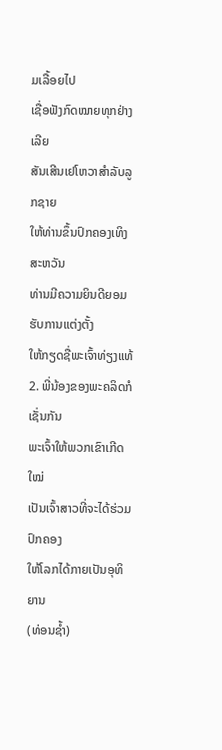ມເລື້ອຍໄປ
ເຊື່ອຟັງກົດໝາຍທຸກຢ່າງເລີຍ
ສັນເສີນເຢໂຫວາສຳລັບລູກຊາຍ
ໃຫ້ທ່ານຂຶ້ນປົກຄອງເທິງສະຫວັນ
ທ່ານມີຄວາມຍິນດີຍອມຮັບການແຕ່ງຕັ້ງ
ໃຫ້ກຽດຊື່ພະເຈົ້າທ່ຽງແທ້
2. ພີ່ນ້ອງຂອງພະຄລິດກໍເຊັ່ນກັນ
ພະເຈົ້າໃຫ້ພວກເຂົາເກີດໃໝ່
ເປັນເຈົ້າສາວທີ່ຈະໄດ້ຮ່ວມປົກຄອງ
ໃຫ້ໂລກໄດ້ກາຍເປັນອຸທິຍານ
(ທ່ອນຊ້ຳ)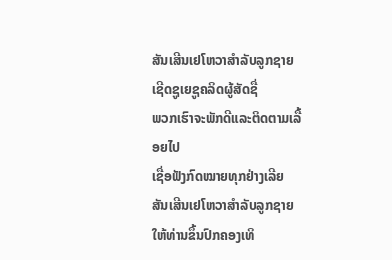ສັນເສີນເຢໂຫວາສຳລັບລູກຊາຍ
ເຊີດຊູເຍຊູຄລິດຜູ້ສັດຊື່
ພວກເຮົາຈະພັກດີແລະຕິດຕາມເລື້ອຍໄປ
ເຊື່ອຟັງກົດໝາຍທຸກຢ່າງເລີຍ
ສັນເສີນເຢໂຫວາສຳລັບລູກຊາຍ
ໃຫ້ທ່ານຂຶ້ນປົກຄອງເທິ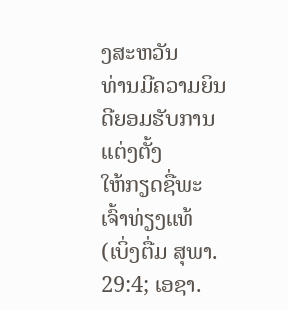ງສະຫວັນ
ທ່ານມີຄວາມຍິນດີຍອມຮັບການແຕ່ງຕັ້ງ
ໃຫ້ກຽດຊື່ພະເຈົ້າທ່ຽງແທ້
(ເບິ່ງຕື່ມ ສຸພາ. 29:4; ເອຊາ.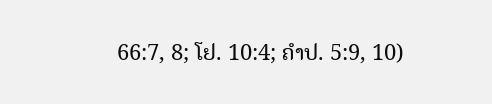66:7, 8; ໂຢ. 10:4; ຄຳປ. 5:9, 10)